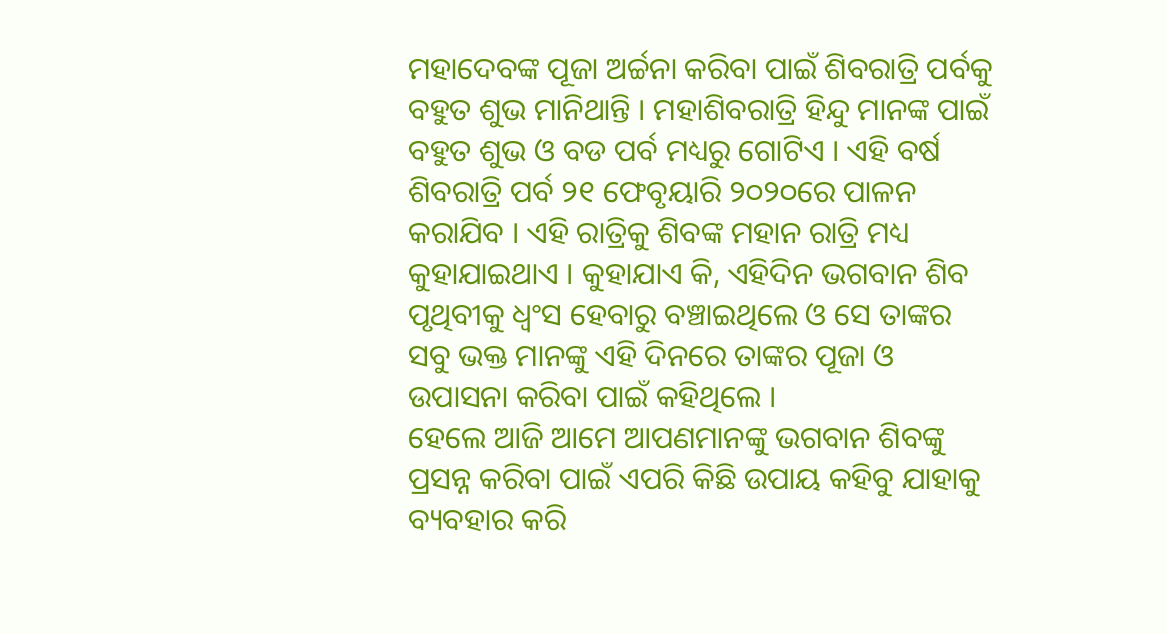ମହାଦେବଙ୍କ ପୂଜା ଅର୍ଚ୍ଚନା କରିବା ପାଇଁ ଶିବରାତ୍ରି ପର୍ବକୁ ବହୁତ ଶୁଭ ମାନିଥାନ୍ତି । ମହାଶିବରାତ୍ରି ହିନ୍ଦୁ ମାନଙ୍କ ପାଇଁ ବହୁତ ଶୁଭ ଓ ବଡ ପର୍ବ ମଧ୍ୟରୁ ଗୋଟିଏ । ଏହି ବର୍ଷ ଶିବରାତ୍ରି ପର୍ବ ୨୧ ଫେବୃୟାରି ୨୦୨୦ରେ ପାଳନ କରାଯିବ । ଏହି ରାତ୍ରିକୁ ଶିବଙ୍କ ମହାନ ରାତ୍ରି ମଧ୍ୟ କୁହାଯାଇଥାଏ । କୁହାଯାଏ କି, ଏହିଦିନ ଭଗବାନ ଶିବ ପୃଥିବୀକୁ ଧ୍ଵଂସ ହେବାରୁ ବଞ୍ଚାଇଥିଲେ ଓ ସେ ତାଙ୍କର ସବୁ ଭକ୍ତ ମାନଙ୍କୁ ଏହି ଦିନରେ ତାଙ୍କର ପୂଜା ଓ ଉପାସନା କରିବା ପାଇଁ କହିଥିଲେ ।
ହେଲେ ଆଜି ଆମେ ଆପଣମାନଙ୍କୁ ଭଗବାନ ଶିବଙ୍କୁ ପ୍ରସନ୍ନ କରିବା ପାଇଁ ଏପରି କିଛି ଉପାୟ କହିବୁ ଯାହାକୁ ବ୍ୟବହାର କରି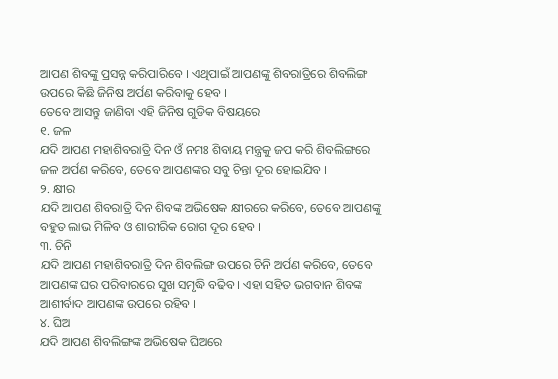ଆପଣ ଶିବଙ୍କୁ ପ୍ରସନ୍ନ କରିପାରିବେ । ଏଥିପାଇଁ ଆପଣଙ୍କୁ ଶିବରାତ୍ରିରେ ଶିବଲିଙ୍ଗ ଉପରେ କିଛି ଜିନିଷ ଅର୍ପଣ କରିବାକୁ ହେବ ।
ତେବେ ଆସନ୍ତୁ ଜାଣିବା ଏହି ଜିନିଷ ଗୁଡିକ ବିଷୟରେ
୧. ଜଳ
ଯଦି ଆପଣ ମହାଶିବରାତ୍ରି ଦିନ ଓଁ ନମଃ ଶିବାୟ ମନ୍ତ୍ରକୁ ଜପ କରି ଶିବଲିଙ୍ଗରେ ଜଳ ଅର୍ପଣ କରିବେ, ତେବେ ଆପଣଙ୍କର ସବୁ ଚିନ୍ତା ଦୂର ହୋଇଯିବ ।
୨. କ୍ଷୀର
ଯଦି ଆପଣ ଶିବରାତ୍ରି ଦିନ ଶିବଙ୍କ ଅଭିଷେକ କ୍ଷୀରରେ କରିବେ, ତେବେ ଆପଣଙ୍କୁ ବହୁତ ଲାଭ ମିଳିବ ଓ ଶାରୀରିକ ରୋଗ ଦୂର ହେବ ।
୩. ଚିନି
ଯଦି ଆପଣ ମହାଶିବରାତ୍ରି ଦିନ ଶିବଲିଙ୍ଗ ଉପରେ ଚିନି ଅର୍ପଣ କରିବେ, ତେବେ ଆପଣଙ୍କ ଘର ପରିବାରରେ ସୁଖ ସମୃଦ୍ଧି ବଢିବ । ଏହା ସହିତ ଭଗବାନ ଶିବଙ୍କ ଆଶୀର୍ବାଦ ଆପଣଙ୍କ ଉପରେ ରହିବ ।
୪. ଘିଅ
ଯଦି ଆପଣ ଶିବଲିଙ୍ଗଙ୍କ ଅଭିଷେକ ଘିଅରେ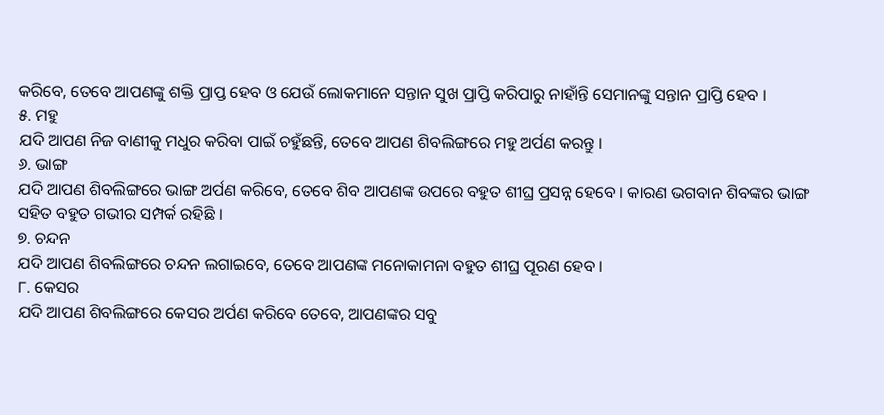କରିବେ, ତେବେ ଆପଣଙ୍କୁ ଶକ୍ତି ପ୍ରାପ୍ତ ହେବ ଓ ଯେଉଁ ଲୋକମାନେ ସନ୍ତାନ ସୁଖ ପ୍ରାପ୍ତି କରିପାରୁ ନାହାଁନ୍ତି ସେମାନଙ୍କୁ ସନ୍ତାନ ପ୍ରାପ୍ତି ହେବ ।
୫. ମହୁ
ଯଦି ଆପଣ ନିଜ ବାଣୀକୁ ମଧୁର କରିବା ପାଇଁ ଚହୁଁଛନ୍ତି, ତେବେ ଆପଣ ଶିବଲିଙ୍ଗରେ ମହୁ ଅର୍ପଣ କରନ୍ତୁ ।
୬. ଭାଙ୍ଗ
ଯଦି ଆପଣ ଶିବଲିଙ୍ଗରେ ଭାଙ୍ଗ ଅର୍ପଣ କରିବେ, ତେବେ ଶିବ ଆପଣଙ୍କ ଉପରେ ବହୁତ ଶୀଘ୍ର ପ୍ରସନ୍ନ ହେବେ । କାରଣ ଭଗବାନ ଶିବଙ୍କର ଭାଙ୍ଗ ସହିତ ବହୁତ ଗଭୀର ସମ୍ପର୍କ ରହିଛି ।
୭. ଚନ୍ଦନ
ଯଦି ଆପଣ ଶିବଲିଙ୍ଗରେ ଚନ୍ଦନ ଲଗାଇବେ, ତେବେ ଆପଣଙ୍କ ମନୋକାମନା ବହୁତ ଶୀଘ୍ର ପୂରଣ ହେବ ।
୮. କେସର
ଯଦି ଆପଣ ଶିବଲିଙ୍ଗରେ କେସର ଅର୍ପଣ କରିବେ ତେବେ, ଆପଣଙ୍କର ସବୁ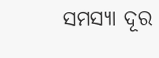ସମସ୍ୟା ଦୂର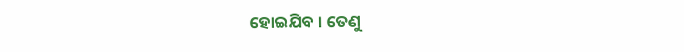ହୋଇଯିବ । ତେଣୁ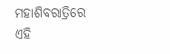ମହାଶିବରାତ୍ରିରେ ଏହି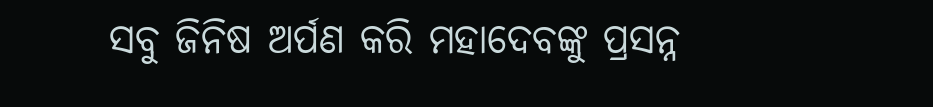ସବୁ ଜିନିଷ ଅର୍ପଣ କରି ମହାଦେବଙ୍କୁ ପ୍ରସନ୍ନ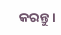କରନ୍ତୁ ।